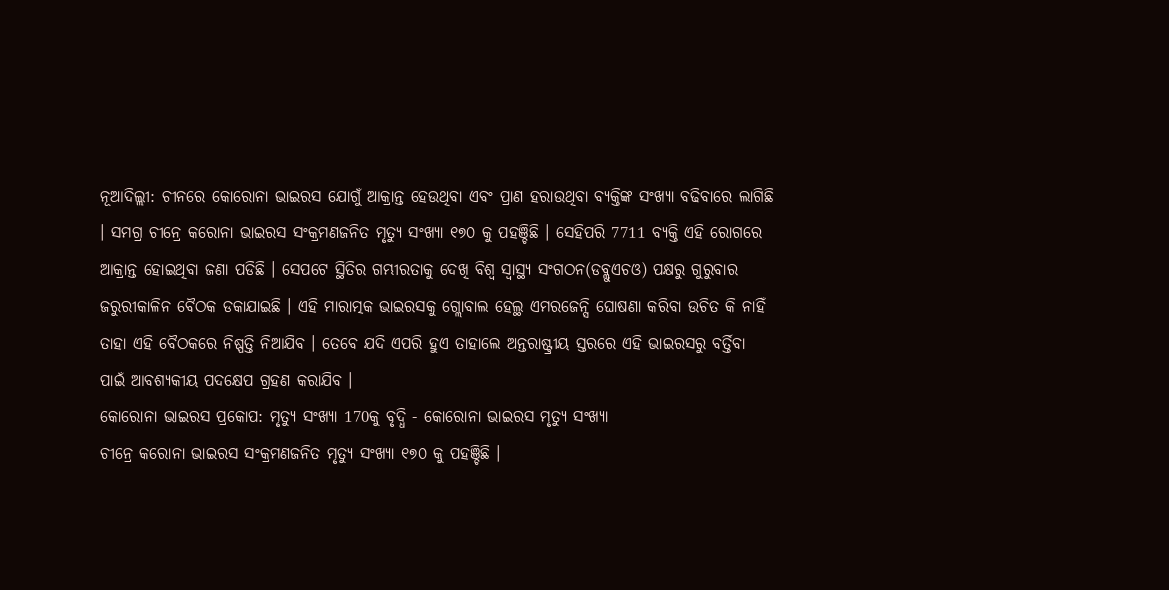ନୂଆଦିଲ୍ଲୀ: ଚୀନରେ କୋରୋନା ଭାଇରସ ଯୋଗୁଁ ଆକ୍ରାନ୍ତ ହେଉଥିବା ଏବଂ ପ୍ରାଣ ହରାଉଥିବା ବ୍ୟକ୍ତିଙ୍କ ସଂଖ୍ୟା ବଢିବାରେ ଲାଗିଛି । ସମଗ୍ର ଚୀନ୍ରେ କରୋନା ଭାଇରସ ସଂକ୍ରମଣଜନିତ ମୃତ୍ୟୁ ସଂଖ୍ୟା ୧୭୦ କୁ ପହଞ୍ଚିଛି । ସେହିପରି 7711 ବ୍ୟକ୍ତି ଏହି ରୋଗରେ ଆକ୍ରାନ୍ତ ହୋଇଥିବା ଜଣା ପଡିଛି । ସେପଟେ ସ୍ଥିତିର ଗମ୍ଭୀରତାକୁ ଦେଖି ବିଶ୍ବ ସ୍ବାସ୍ଥ୍ୟ ସଂଗଠନ(ଡବ୍ଲୁଏଚଓ) ପକ୍ଷରୁ ଗୁରୁବାର ଜରୁରୀକାଳିନ ବୈଠକ ଡକାଯାଇଛି । ଏହି ମାରାତ୍ମକ ଭାଇରସକୁ ଗ୍ଲୋବାଲ ହେଲ୍ଥ ଏମରଜେନ୍ସି ଘୋଷଣା କରିବା ଉଚିତ କି ନାହିଁ ତାହା ଏହି ବୈଠକରେ ନିଷ୍ପତ୍ତି ନିଆଯିବ । ତେବେ ଯଦି ଏପରି ହୁଏ ତାହାଲେ ଅନ୍ତରାଷ୍ଟ୍ରୀୟ ସ୍ତରରେ ଏହି ଭାଇରସରୁ ବର୍ତ୍ତିବା ପାଇଁ ଆବଶ୍ୟକୀୟ ପଦକ୍ଷେପ ଗ୍ରହଣ କରାଯିବ ।
କୋରୋନା ଭାଇରସ ପ୍ରକୋପ: ମୃତ୍ୟୁ ସଂଖ୍ୟା 170କୁ ବୃଦ୍ଧି - କୋରୋନା ଭାଇରସ ମୃତ୍ୟୁ ସଂଖ୍ୟା
ଚୀନ୍ରେ କରୋନା ଭାଇରସ ସଂକ୍ରମଣଜନିତ ମୃତ୍ୟୁ ସଂଖ୍ୟା ୧୭୦ କୁ ପହଞ୍ଚିଛି ।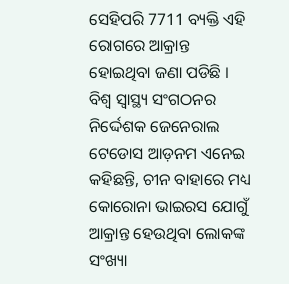ସେହିପରି 7711 ବ୍ୟକ୍ତି ଏହି ରୋଗରେ ଆକ୍ରାନ୍ତ ହୋଇଥିବା ଜଣା ପଡିଛି ।
ବିଶ୍ବ ସ୍ବାସ୍ଥ୍ୟ ସଂଗଠନର ନିର୍ଦ୍ଦେଶକ ଜେନେରାଲ ଟେଡୋସ ଆଡ଼ନମ ଏନେଇ କହିଛନ୍ତି, ଚୀନ ବାହାରେ ମଧ୍ୟ କୋରୋନା ଭାଇରସ ଯୋଗୁଁ ଆକ୍ରାନ୍ତ ହେଉଥିବା ଲୋକଙ୍କ ସଂଖ୍ୟା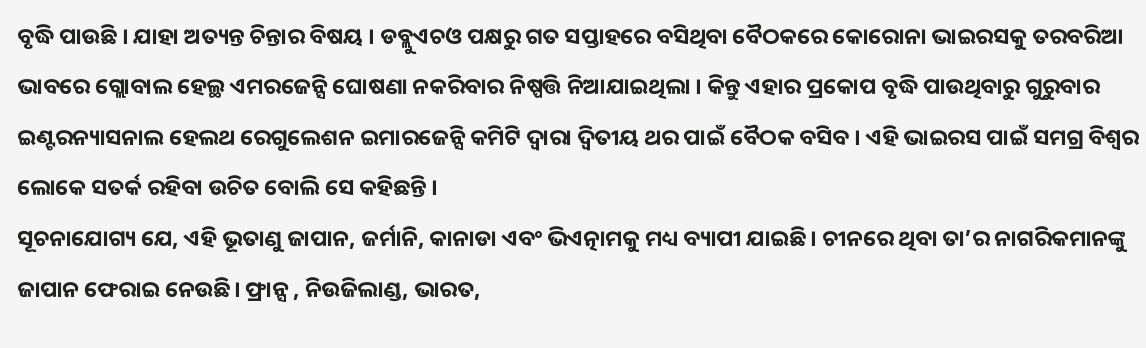ବୃଦ୍ଧି ପାଉଛି । ଯାହା ଅତ୍ୟନ୍ତ ଚିନ୍ତାର ବିଷୟ । ଡବ୍ଲୁଏଚଓ ପକ୍ଷରୁ ଗତ ସପ୍ତାହରେ ବସିଥିବା ବୈଠକରେ କୋରୋନା ଭାଇରସକୁ ତରବରିଆ ଭାବରେ ଗ୍ଲୋବାଲ ହେଲ୍ଥ ଏମରଜେନ୍ସି ଘୋଷଣା ନକରିବାର ନିଷ୍ପତ୍ତି ନିଆଯାଇଥିଲା । କିନ୍ତୁ ଏହାର ପ୍ରକୋପ ବୃଦ୍ଧି ପାଉଥିବାରୁ ଗୁରୁବାର ଇଣ୍ଟରନ୍ୟାସନାଲ ହେଲଥ ରେଗୁଲେଶନ ଇମାରଜେନ୍ସି କମିଟି ଦ୍ବାରା ଦ୍ବିତୀୟ ଥର ପାଇଁ ବୈଠକ ବସିବ । ଏହି ଭାଇରସ ପାଇଁ ସମଗ୍ର ବିଶ୍ବର ଲୋକେ ସତର୍କ ରହିବା ଉଚିତ ବୋଲି ସେ କହିଛନ୍ତି ।
ସୂଚନାଯୋଗ୍ୟ ଯେ, ଏହି ଭୂତାଣୁ ଜାପାନ, ଜର୍ମାନି, କାନାଡା ଏବଂ ଭିଏତ୍ନାମକୁ ମଧ୍ୟ ବ୍ୟାପୀ ଯାଇଛି। ଚୀନରେ ଥିବା ତା’ର ନାଗରିକମାନଙ୍କୁ ଜାପାନ ଫେରାଇ ନେଉଛି। ଫ୍ରାନ୍ସ , ନିଉଜିଲାଣ୍ଡ, ଭାରତ,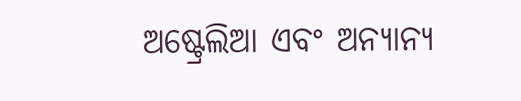ଅଷ୍ଟ୍ରେଲିଆ ଏବଂ ଅନ୍ୟାନ୍ୟ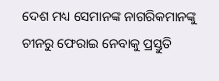ଦେଶ ମଧ୍ୟ ସେମାନଙ୍କ ନାଗରିକମାନଙ୍କୁ ଚୀନରୁ ଫେରାଇ ନେବାକୁ ପ୍ରସ୍ତୁତି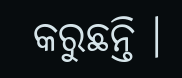କରୁଛନ୍ତି ।